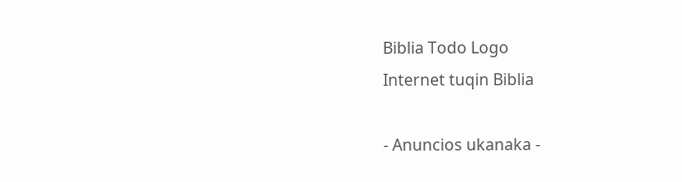Biblia Todo Logo
Internet tuqin Biblia

- Anuncios ukanaka -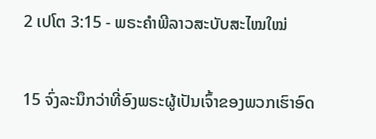2 ເປໂຕ 3:15 - ພຣະຄຳພີລາວສະບັບສະໄໝໃໝ່

15 ຈົ່ງລະນຶກວ່າທີ່ອົງພຣະຜູ້ເປັນເຈົ້າຂອງພວກເຮົາອົດ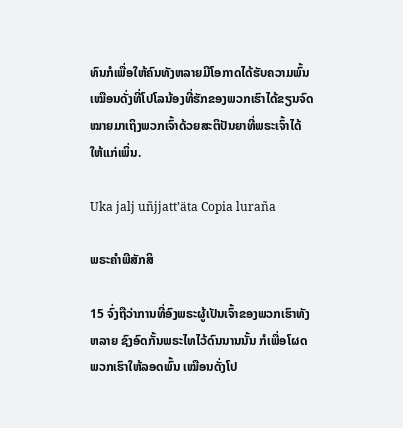ທົນກໍເພື່ອໃຫ້ຄົນທັງຫລາຍມີໂອກາດໄດ້ຮັບຄວາມພົ້ນ ເໝືອນດັ່ງທີ່ໂປໂລນ້ອງທີ່ຮັກຂອງພວກເຮົາໄດ້ຂຽນຈົດໝາຍມາເຖິງພວກເຈົ້າດ້ວຍສະຕິປັນຍາທີ່ພຣະເຈົ້າໄດ້ໃຫ້ແກ່ເພິ່ນ.

Uka jalj uñjjattʼäta Copia luraña

ພຣະຄຳພີສັກສິ

15 ຈົ່ງຖືວ່າການທີ່ອົງພຣະຜູ້ເປັນເຈົ້າຂອງພວກເຮົາທັງຫລາຍ ຊົງອົດກັ້ນພຣະໄທໄວ້ດົນນານນັ້ນ ກໍເພື່ອໂຜດພວກເຮົາໃຫ້ລອດພົ້ນ ເໝືອນດັ່ງໂປ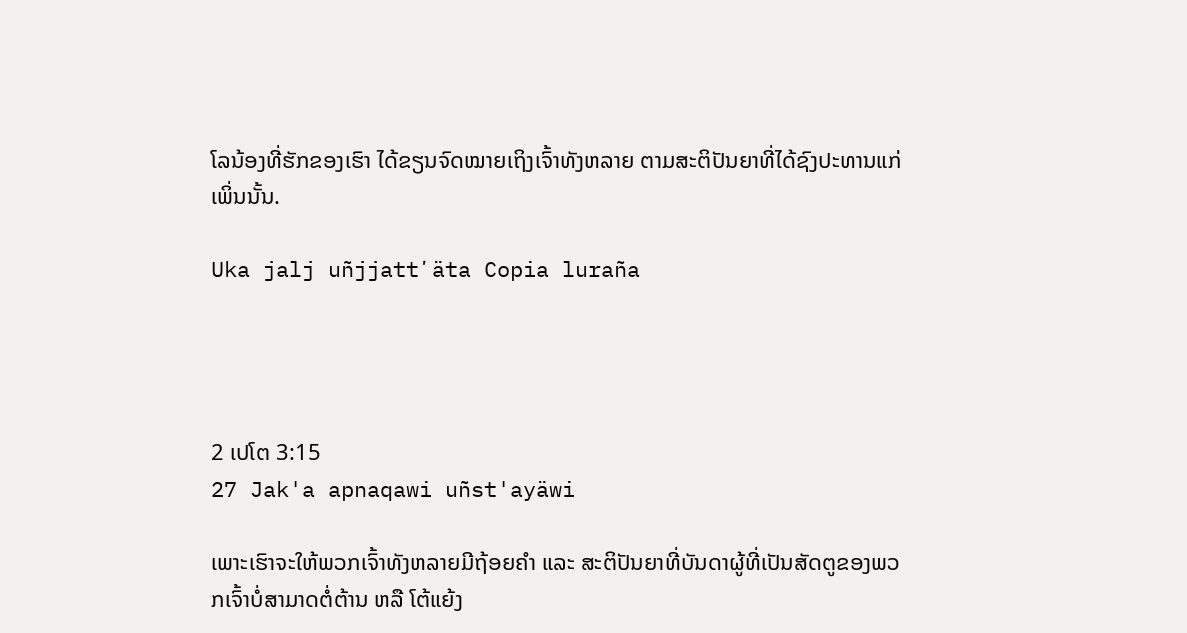ໂລນ້ອງທີ່ຮັກຂອງເຮົາ ໄດ້ຂຽນຈົດໝາຍເຖິງເຈົ້າທັງຫລາຍ ຕາມສະຕິປັນຍາທີ່ໄດ້ຊົງປະທານແກ່ເພິ່ນນັ້ນ.

Uka jalj uñjjattʼäta Copia luraña




2 ເປໂຕ 3:15
27 Jak'a apnaqawi uñst'ayäwi

ເພາະເຮົາຈະໃຫ້ພວກເຈົ້າທັງຫລາຍມີຖ້ອຍຄຳ ແລະ ສະຕິປັນຍາທີ່ບັນດາຜູ້ທີ່ເປັນສັດຕູຂອງພວກເຈົ້າບໍ່ສາມາດຕໍ່ຕ້ານ ຫລື ໂຕ້ແຍ້ງ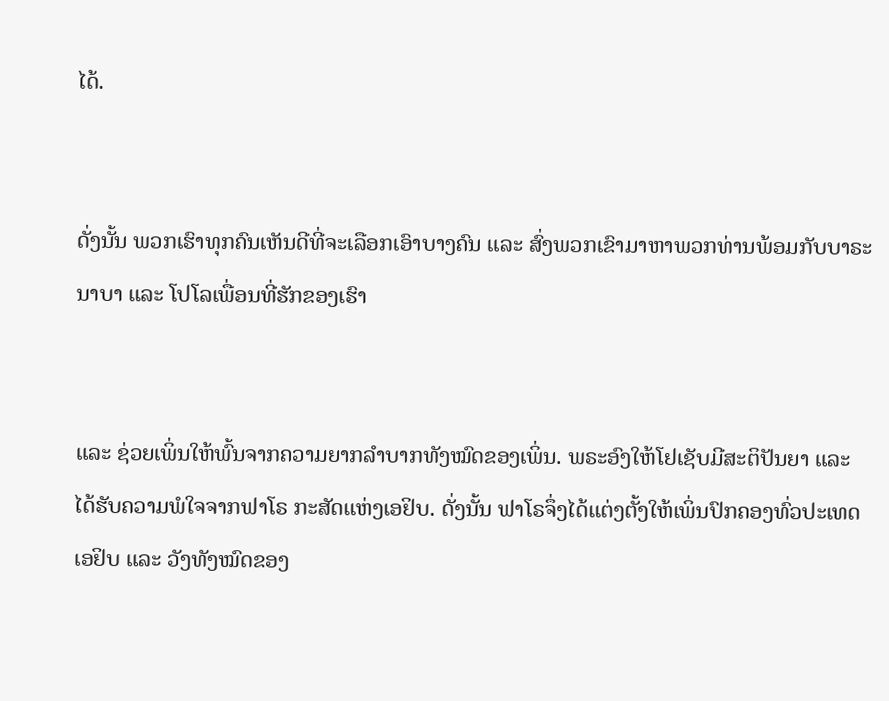ໄດ້.


ດັ່ງນັ້ນ ພວກເຮົາທຸກຄົນເຫັນດີທີ່ຈະເລືອກເອົາບາງຄົນ ແລະ ສົ່ງພວກເຂົາມາຫາພວກທ່ານພ້ອມກັບບາຣະນາບາ ແລະ ໂປໂລເພື່ອນທີ່ຮັກຂອງເຮົາ


ແລະ ຊ່ວຍເພິ່ນໃຫ້ພົ້ນຈາກຄວາມຍາກລຳບາກທັງໝົດຂອງເພິ່ນ. ພຣະອົງໃຫ້ໂຢເຊັບມີສະຕິປັນຍາ ແລະ ໄດ້ຮັບຄວາມພໍໃຈຈາກຟາໂຣ ກະສັດແຫ່ງເອຢິບ. ດັ່ງນັ້ນ ຟາໂຣຈຶ່ງໄດ້ແຕ່ງຕັ້ງໃຫ້ເພິ່ນປົກຄອງທົ່ວປະເທດເອຢິບ ແລະ ວັງທັງໝົດຂອງ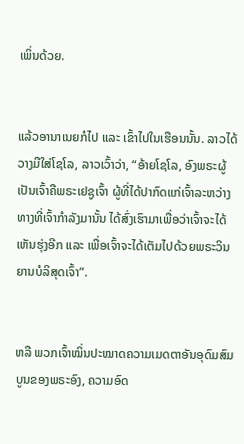ເພິ່ນດ້ວຍ.


ແລ້ວອານາເນຍກໍໄປ ແລະ ເຂົ້າໄປໃນເຮືອນນັ້ນ. ລາວໄດ້ວາງມືໃສ່ໂຊໂລ, ລາວເວົ້າວ່າ, “ອ້າຍໂຊໂລ, ອົງພຣະຜູ້ເປັນເຈົ້າຄືພຣະເຢຊູເຈົ້າ ຜູ້ທີ່ໄດ້ປາກົດແກ່ເຈົ້າລະຫວ່າງທາງທີ່ເຈົ້າກຳລັງມານັ້ນ ໄດ້ສົ່ງເຮົາມາເພື່ອວ່າເຈົ້າຈະໄດ້ເຫັນຮຸ່ງອີກ ແລະ ເພື່ອເຈົ້າຈະໄດ້ເຕັມໄປດ້ວຍພຣະວິນຍານບໍລິສຸດເຈົ້າ”.


ຫລື ພວກເຈົ້າໝິ່ນປະໝາດຄວາມເມດຕາອັນອຸດົມສົມບູນຂອງພຣະອົງ, ຄວາມອົດ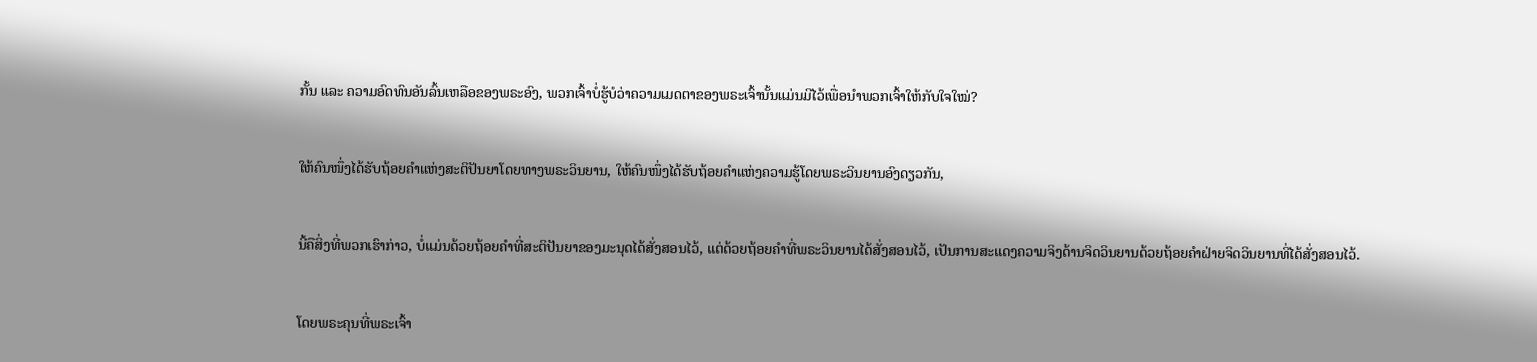ກັ້ນ ແລະ ຄວາມອົດທົນອັນລົ້ນເຫລືອຂອງພຣະອົງ, ພວກເຈົ້າບໍ່ຮູ້ບໍວ່າຄວາມເມດຕາຂອງພຣະເຈົ້ານັ້ນແມ່ນມີໄວ້ເພື່ອນຳພວກເຈົ້າໃຫ້ກັບໃຈໃໝ່?


ໃຫ້ຄົນໜຶ່ງໄດ້ຮັບຖ້ອຍຄຳແຫ່ງສະຕິປັນຍາໂດຍທາງພຣະວິນຍານ, ໃຫ້ຄົນໜຶ່ງໄດ້ຮັບຖ້ອຍຄຳແຫ່ງຄວາມຮູ້ໂດຍພຣະວິນຍານອົງດຽວກັນ,


ນີ້ຄືສິ່ງທີ່ພວກເຮົາກ່າວ, ບໍ່ແມ່ນດ້ວຍຖ້ອຍຄຳທີ່ສະຕິປັນຍາຂອງມະນຸດໄດ້ສັ່ງສອນໄວ້, ແຕ່ດ້ວຍຖ້ອຍຄຳທີ່ພຣະວິນຍານໄດ້ສັ່ງສອນໄວ້, ເປັນການສະແດງຄວາມຈິງດ້ານຈິດວິນຍານດ້ວຍຖ້ອຍຄຳຝ່າຍຈິດວິນຍານທີ່ໄດ້ສັ່ງສອນໄວ້.


ໂດຍພຣະຄຸນທີ່ພຣະເຈົ້າ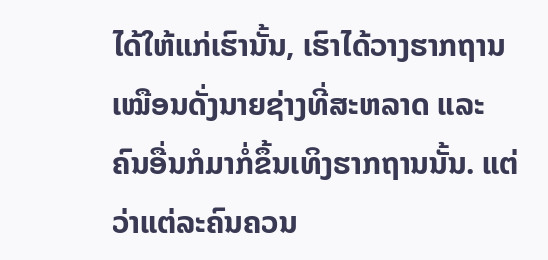ໄດ້ໃຫ້ແກ່ເຮົານັ້ນ, ເຮົາໄດ້ວາງຮາກຖານເໝືອນດັ່ງນາຍຊ່າງທີ່ສະຫລາດ ແລະ ຄົນອື່ນກໍມາກໍ່ຂຶ້ນເທິງຮາກຖານນັ້ນ. ແຕ່ວ່າແຕ່ລະຄົນຄວນ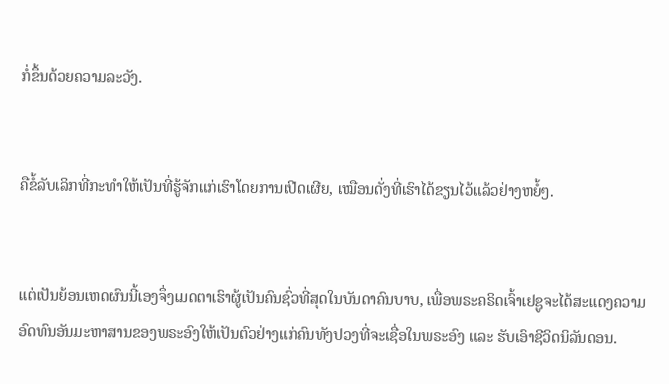ກໍ່ຂຶ້ນດ້ວຍຄວາມລະວັງ.


ຄືຂໍ້ລັບເລິກທີ່ກະທຳໃຫ້ເປັນທີ່ຮູ້ຈັກແກ່ເຮົາໂດຍການເປີດເຜີຍ, ເໝືອນດັ່ງທີ່ເຮົາໄດ້ຂຽນໄວ້ແລ້ວຢ່າງຫຍໍ້ໆ.


ແຕ່ເປັນຍ້ອນເຫດຜົນນີ້ເອງຈຶ່ງເມດຕາເຮົາຜູ້ເປັນຄົນຊົ່ວທີ່ສຸດໃນບັນດາຄົນບາບ, ເພື່ອພຣະຄຣິດເຈົ້າເຢຊູຈະໄດ້ສະແດງຄວາມອົດທົນອັນມະຫາສານຂອງພຣະອົງໃຫ້ເປັນຕົວຢ່າງແກ່ຄົນທັງປວງທີ່ຈະເຊື່ອໃນພຣະອົງ ແລະ ຮັບເອົາຊີວິດນິລັນດອນ.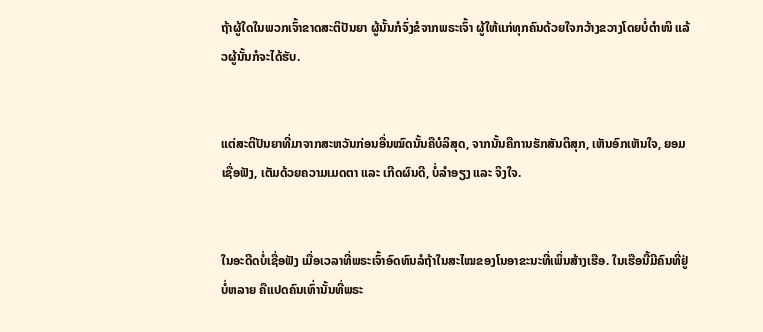ຖ້າຜູ້ໃດໃນພວກເຈົ້າຂາດສະຕິປັນຍາ ຜູ້ນັ້ນກໍຈົ່ງຂໍຈາກພຣະເຈົ້າ ຜູ້ໃຫ້ແກ່ທຸກຄົນດ້ວຍໃຈກວ້າງຂວາງໂດຍບໍ່ຕຳໜິ ແລ້ວຜູ້ນັ້ນກໍຈະໄດ້ຮັບ.


ແຕ່ສະຕິປັນຍາທີ່ມາຈາກສະຫວັນກ່ອນອື່ນໝົດນັ້ນຄືບໍລິສຸດ, ຈາກນັ້ນຄືການຮັກສັນຕິສຸກ, ເຫັນອົກເຫັນໃຈ, ຍອມເຊື່ອຟັງ, ເຕັມດ້ວຍຄວາມເມດຕາ ແລະ ເກີດຜົນດີ, ບໍ່ລໍາອຽງ ແລະ ຈິງໃຈ.


ໃນອະດີດບໍ່ເຊື່ອຟັງ ເມື່ອເວລາທີ່ພຣະເຈົ້າອົດທົນລໍຖ້າໃນສະໄໝຂອງໂນອາຂະນະທີ່ເພິ່ນສ້າງເຮືອ. ໃນເຮືອນີ້ມີຄົນທີ່ຢູ່ບໍ່ຫລາຍ ຄືແປດຄົນເທົ່ານັ້ນທີ່ພຣະ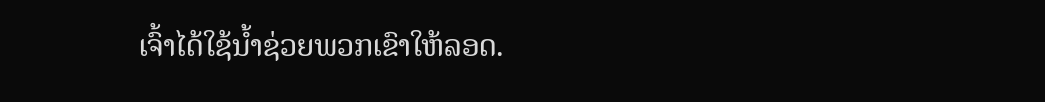ເຈົ້າໄດ້ໃຊ້ນ້ຳຊ່ວຍພວກເຂົາໃຫ້ລອດ.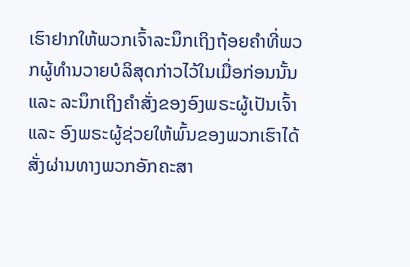ເຮົາຢາກໃຫ້ພວກເຈົ້າລະນຶກເຖິງຖ້ອຍຄຳທີ່ພວກຜູ້ທຳນວາຍບໍລິສຸດກ່າວໄວ້ໃນເມື່ອກ່ອນນັ້ນ ແລະ ລະນຶກເຖິງຄຳສັ່ງຂອງອົງພຣະຜູ້ເປັນເຈົ້າ ແລະ ອົງພຣະຜູ້ຊ່ວຍໃຫ້ພົ້ນຂອງພວກເຮົາໄດ້ສັ່ງຜ່ານທາງພວກອັກຄະສາ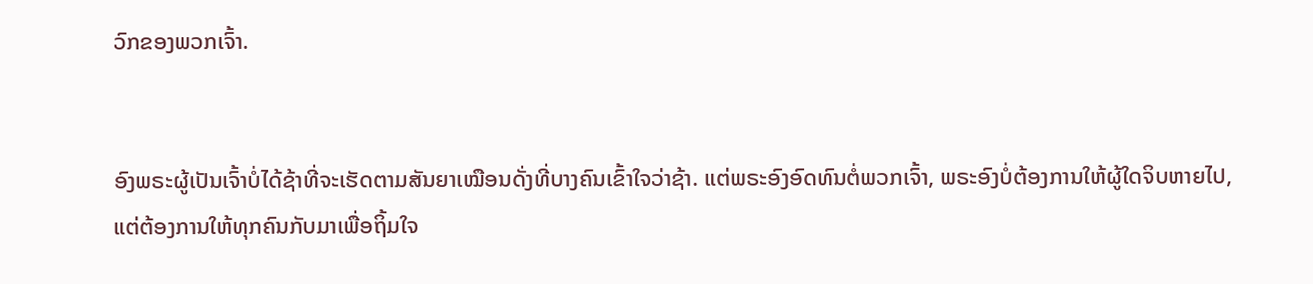ວົກຂອງພວກເຈົ້າ.


ອົງພຣະຜູ້ເປັນເຈົ້າບໍ່ໄດ້ຊ້າທີ່ຈະເຮັດຕາມສັນຍາເໝືອນດັ່ງທີ່ບາງຄົນເຂົ້າໃຈວ່າຊ້າ. ແຕ່ພຣະອົງອົດທົນຕໍ່ພວກເຈົ້າ, ພຣະອົງບໍ່ຕ້ອງການໃຫ້ຜູ້ໃດຈິບຫາຍໄປ, ແຕ່ຕ້ອງການໃຫ້ທຸກຄົນກັບມາເພື່ອຖິ້ມໃຈ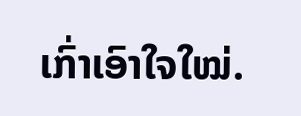ເກົ່າເອົາໃຈໃໝ່.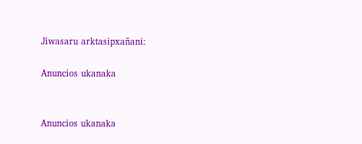Jiwasaru arktasipxañani:

Anuncios ukanaka


Anuncios ukanaka